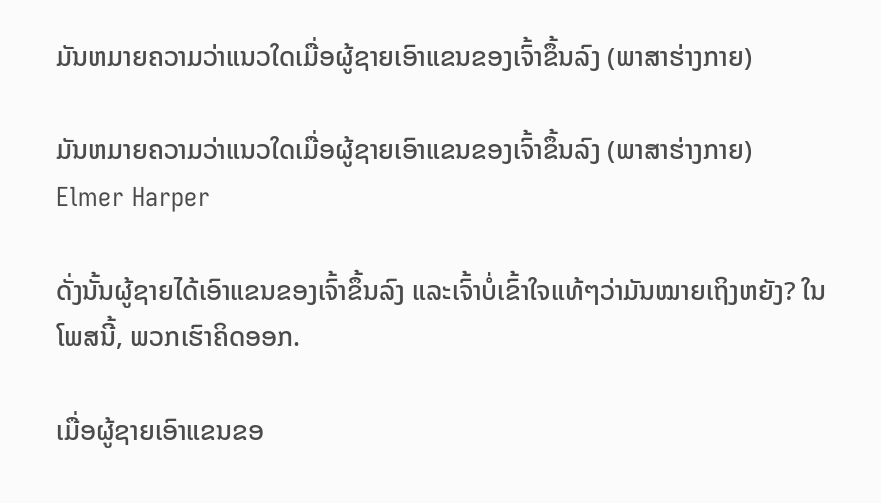ມັນຫມາຍຄວາມວ່າແນວໃດເມື່ອຜູ້ຊາຍເອົາແຂນຂອງເຈົ້າຂຶ້ນລົງ (ພາສາຮ່າງກາຍ)

ມັນຫມາຍຄວາມວ່າແນວໃດເມື່ອຜູ້ຊາຍເອົາແຂນຂອງເຈົ້າຂຶ້ນລົງ (ພາສາຮ່າງກາຍ)
Elmer Harper

ດັ່ງນັ້ນຜູ້ຊາຍໄດ້ເອົາແຂນຂອງເຈົ້າຂຶ້ນລົງ ແລະເຈົ້າບໍ່ເຂົ້າໃຈແທ້ໆວ່າມັນໝາຍເຖິງຫຍັງ? ໃນໂພສນີ້, ພວກເຮົາຄິດອອກ.

ເມື່ອຜູ້ຊາຍເອົາແຂນຂອ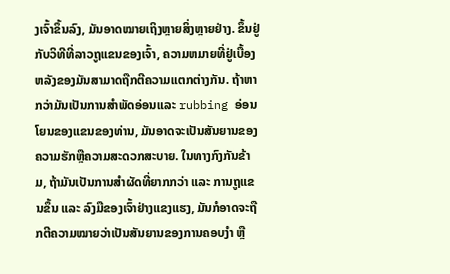ງເຈົ້າຂຶ້ນລົງ, ມັນອາດໝາຍເຖິງຫຼາຍສິ່ງຫຼາຍຢ່າງ. ຂຶ້ນຢູ່ກັບວິທີທີ່ລາວຖູແຂນຂອງເຈົ້າ, ຄວາມຫມາຍທີ່ຢູ່ເບື້ອງຫລັງຂອງມັນສາມາດຖືກຕີຄວາມແຕກຕ່າງກັນ. ຖ້າຫາກວ່າມັນເປັນການສໍາພັດອ່ອນແລະ rubbing ອ່ອນໂຍນຂອງແຂນຂອງທ່ານ, ມັນອາດຈະເປັນສັນຍານຂອງຄວາມຮັກຫຼືຄວາມສະດວກສະບາຍ. ໃນທາງກົງກັນຂ້າມ, ຖ້າມັນເປັນການສໍາຜັດທີ່ຍາກກວ່າ ແລະ ການຖູແຂນຂຶ້ນ ແລະ ລົງມືຂອງເຈົ້າຢ່າງແຂງແຮງ, ມັນກໍອາດຈະຖືກຕີຄວາມໝາຍວ່າເປັນສັນຍານຂອງການຄອບງໍາ ຫຼື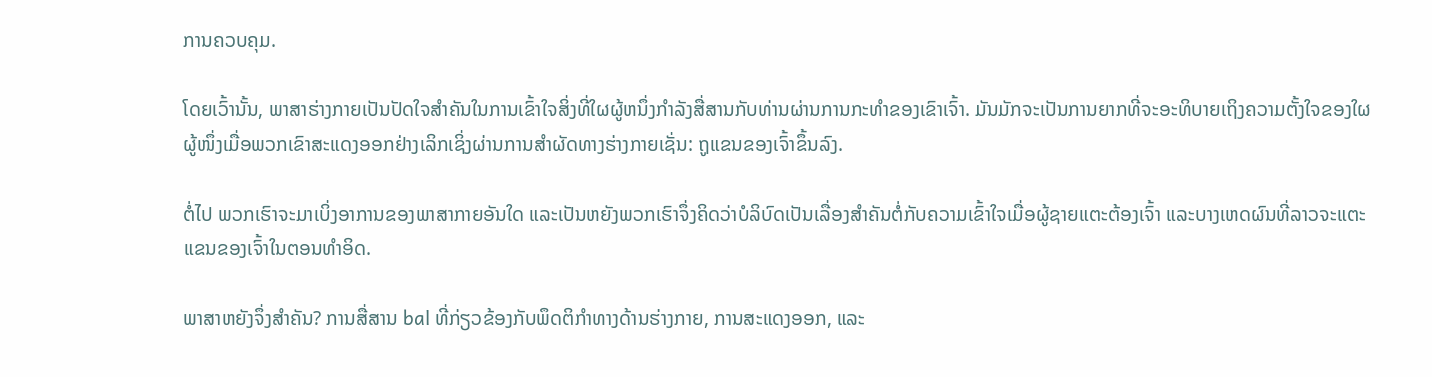ການຄວບຄຸມ.

ໂດຍເວົ້ານັ້ນ, ພາສາຮ່າງກາຍເປັນປັດໃຈສໍາຄັນໃນການເຂົ້າໃຈສິ່ງທີ່ໃຜຜູ້ຫນຶ່ງກໍາລັງສື່ສານກັບທ່ານຜ່ານການກະທໍາຂອງເຂົາເຈົ້າ. ມັນມັກຈະເປັນການຍາກທີ່ຈະອະທິບາຍເຖິງຄວາມຕັ້ງໃຈຂອງໃຜຜູ້ໜຶ່ງເມື່ອພວກເຂົາສະແດງອອກຢ່າງເລິກເຊິ່ງຜ່ານການສໍາຜັດທາງຮ່າງກາຍເຊັ່ນ: ຖູແຂນຂອງເຈົ້າຂຶ້ນລົງ.

ຕໍ່ໄປ ພວກເຮົາຈະມາເບິ່ງອາການຂອງພາສາກາຍອັນໃດ ແລະເປັນຫຍັງພວກເຮົາຈຶ່ງຄິດວ່າບໍລິບົດເປັນເລື່ອງສຳຄັນຕໍ່ກັບຄວາມເຂົ້າໃຈເມື່ອຜູ້ຊາຍແຕະຕ້ອງເຈົ້າ ແລະບາງເຫດຜົນທີ່ລາວຈະແຕະແຂນຂອງເຈົ້າໃນຕອນທຳອິດ.

ພາສາຫຍັງຈຶ່ງສຳຄັນ? ການສື່ສານ bal ທີ່ກ່ຽວຂ້ອງກັບພຶດຕິກໍາທາງດ້ານຮ່າງກາຍ, ການສະແດງອອກ, ແລະ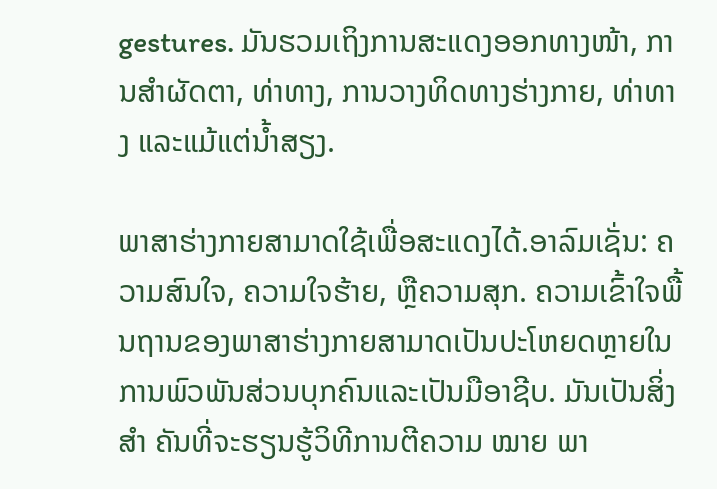gestures. ມັນຮວມເຖິງການສະແດງອອກທາງໜ້າ, ການສຳຜັດຕາ, ທ່າທາງ, ການວາງທິດທາງຮ່າງກາຍ, ທ່າທາງ ແລະແມ້ແຕ່ນ້ຳສຽງ.

ພາສາຮ່າງກາຍສາມາດໃຊ້ເພື່ອສະແດງໄດ້.ອາລົມເຊັ່ນ: ຄວາມສົນໃຈ, ຄວາມໃຈຮ້າຍ, ຫຼືຄວາມສຸກ. ຄວາມເຂົ້າໃຈພື້ນຖານຂອງພາສາຮ່າງກາຍສາມາດເປັນປະໂຫຍດຫຼາຍໃນການພົວພັນສ່ວນບຸກຄົນແລະເປັນມືອາຊີບ. ມັນເປັນສິ່ງ ສຳ ຄັນທີ່ຈະຮຽນຮູ້ວິທີການຕີຄວາມ ໝາຍ ພາ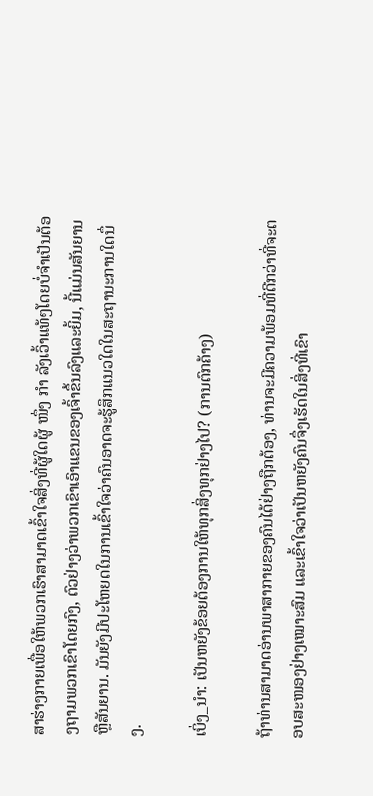ສາຮ່າງກາຍເພື່ອໃຫ້ພວກເຮົາສາມາດເຂົ້າໃຈສິ່ງທີ່ຜູ້ໃດຜູ້ ໜຶ່ງ ກຳ ລັງເວົ້າແທ້ໆໂດຍບໍ່ຈໍາເປັນຕ້ອງຖາມພວກເຂົາໂດຍກົງ, ຕົວຢ່າງວ່າພວກເຂົາເອົາແຂນຂອງເຈົ້າຂຶ້ນລົງແລະຍິ້ມ, ນີ້ແມ່ນສັນຍານຫຼືສັນຍານ. ມັນຍັງມີປະໂຫຍດໃນການເຂົ້າໃຈວ່າຄົນອາດຈະຮູ້ສຶກແນວໃດໃນສະຖານະການໃດນຶ່ງ.

ເບິ່ງ_ນຳ: ເປັນຫຍັງຂ້ອຍຕ້ອງການໃຫ້ທຸກສິ່ງທຸກຢ່າງໄປ? (ການຕົກຄ້າງ)

ຖ້າທ່ານສາມາດອ່ານພາສາກາຍຂອງຄົນໄດ້ຢ່າງຖືກຕ້ອງ, ທ່ານຈະມີຄວາມພ້ອມທີ່ດີກວ່າທີ່ຈະຕອບສະໜອງຢ່າງເໝາະສົມ ແລະເຂົ້າໃຈວ່າເປັນຫຍັງຄົນຈຶ່ງເຮັດໃນສິ່ງທີ່ເຂົາ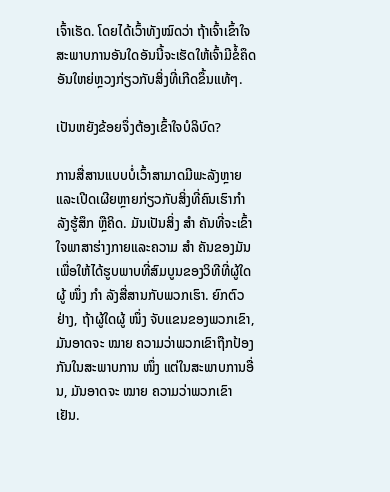ເຈົ້າເຮັດ. ໂດຍໄດ້ເວົ້າທັງໝົດວ່າ ຖ້າເຈົ້າເຂົ້າໃຈສະພາບການອັນໃດອັນນີ້ຈະເຮັດໃຫ້ເຈົ້າມີຂໍ້ຄຶດອັນໃຫຍ່ຫຼວງກ່ຽວກັບສິ່ງທີ່ເກີດຂຶ້ນແທ້ໆ.

ເປັນຫຍັງຂ້ອຍຈຶ່ງຕ້ອງເຂົ້າໃຈບໍລິບົດ?

ການສື່ສານແບບບໍ່ເວົ້າສາມາດມີພະລັງຫຼາຍ ແລະເປີດເຜີຍຫຼາຍກ່ຽວກັບສິ່ງທີ່ຄົນເຮົາກຳລັງຮູ້ສຶກ ຫຼືຄິດ. ມັນເປັນສິ່ງ ສຳ ຄັນທີ່ຈະເຂົ້າໃຈພາສາຮ່າງກາຍແລະຄວາມ ສຳ ຄັນຂອງມັນເພື່ອໃຫ້ໄດ້ຮູບພາບທີ່ສົມບູນຂອງວິທີທີ່ຜູ້ໃດຜູ້ ໜຶ່ງ ກຳ ລັງສື່ສານກັບພວກເຮົາ. ຍົກຕົວຢ່າງ, ຖ້າຜູ້ໃດຜູ້ ໜຶ່ງ ຈັບແຂນຂອງພວກເຂົາ, ມັນອາດຈະ ໝາຍ ຄວາມວ່າພວກເຂົາຖືກປ້ອງກັນໃນສະພາບການ ໜຶ່ງ ແຕ່ໃນສະພາບການອື່ນ, ມັນອາດຈະ ໝາຍ ຄວາມວ່າພວກເຂົາເຢັນ.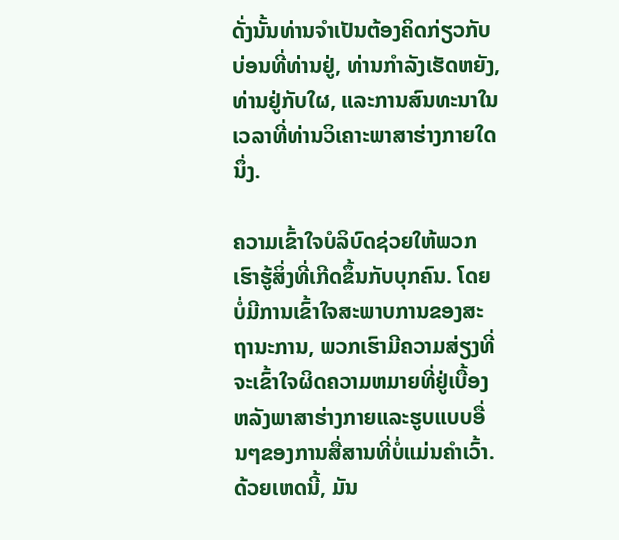ດັ່ງນັ້ນທ່ານຈໍາເປັນຕ້ອງຄິດກ່ຽວກັບບ່ອນທີ່ທ່ານຢູ່, ທ່ານກໍາລັງເຮັດຫຍັງ, ທ່ານຢູ່ກັບໃຜ, ແລະການສົນທະນາໃນເວລາທີ່ທ່ານວິເຄາະພາສາຮ່າງກາຍໃດນຶ່ງ.

ຄວາມເຂົ້າໃຈບໍລິບົດຊ່ວຍໃຫ້ພວກເຮົາຮູ້ສິ່ງທີ່ເກີດຂຶ້ນກັບບຸກຄົນ. ໂດຍບໍ່ມີການເຂົ້າໃຈສະພາບການຂອງສະຖານະການ, ພວກເຮົາມີຄວາມສ່ຽງທີ່ຈະເຂົ້າໃຈຜິດຄວາມຫມາຍທີ່ຢູ່ເບື້ອງຫລັງພາສາຮ່າງກາຍແລະຮູບແບບອື່ນໆຂອງການສື່ສານທີ່ບໍ່ແມ່ນຄໍາເວົ້າ. ດ້ວຍເຫດນີ້, ມັນ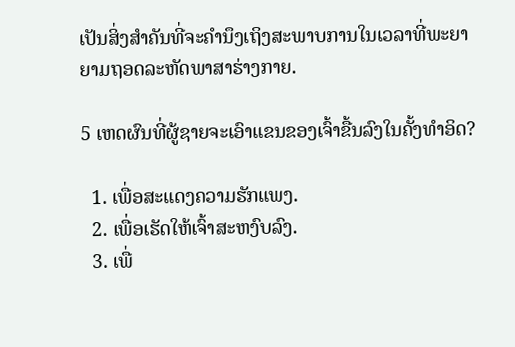ເປັນສິ່ງສໍາຄັນທີ່ຈະຄໍານຶງເຖິງສະພາບການໃນເວລາທີ່ພະຍາຍາມຖອດລະຫັດພາສາຮ່າງກາຍ.

5 ເຫດຜົນທີ່ຜູ້ຊາຍຈະເອົາແຂນຂອງເຈົ້າຂື້ນລົງໃນຄັ້ງທໍາອິດ?

  1. ເພື່ອສະແດງຄວາມຮັກແພງ.
  2. ເພື່ອເຮັດໃຫ້ເຈົ້າສະຫງົບລົງ.
  3. ເພື່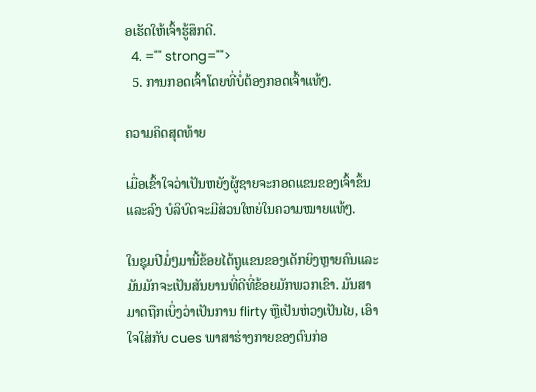ອເຮັດໃຫ້ເຈົ້າຮູ້ສຶກດີ.
  4. ="" strong="">
  5. ການກອດເຈົ້າໂດຍທີ່ບໍ່ຕ້ອງກອດເຈົ້າແທ້ໆ.

ຄວາມຄິດສຸດທ້າຍ

ເມື່ອເຂົ້າໃຈວ່າເປັນຫຍັງຜູ້ຊາຍຈະກອດແຂນຂອງເຈົ້າຂຶ້ນ ແລະລົງ ບໍລິບົດຈະມີສ່ວນໃຫຍ່ໃນຄວາມໝາຍແທ້ໆ.

ໃນຊຸມປີມໍ່ໆມານີ້ຂ້ອຍໄດ້ຖູແຂນຂອງເດັກຍິງຫຼາຍຄົນແລະມັນມັກຈະເປັນສັນຍານທີ່ດີທີ່ຂ້ອຍມັກພວກເຂົາ. ມັນສາມາດຖືກເບິ່ງວ່າເປັນການ flirty ຫຼືເປັນຫ່ວງເປັນໄຍ, ເອົາໃຈໃສ່ກັບ cues ພາສາຮ່າງກາຍຂອງຕົນກ່ອ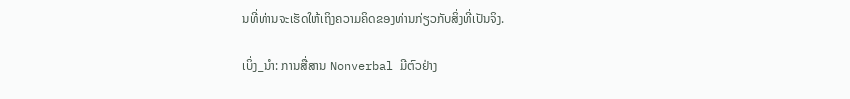ນທີ່ທ່ານຈະເຮັດໃຫ້ເຖິງຄວາມຄິດຂອງທ່ານກ່ຽວກັບສິ່ງທີ່ເປັນຈິງ.

ເບິ່ງ_ນຳ: ການສື່ສານ Nonverbal ມີຕົວຢ່າງ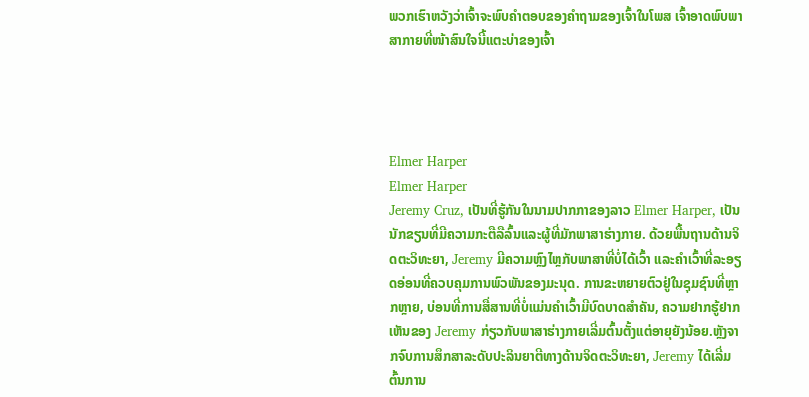ພວກເຮົາຫວັງວ່າເຈົ້າຈະພົບຄຳຕອບຂອງຄຳຖາມຂອງເຈົ້າໃນໂພສ ເຈົ້າອາດພົບພາສາກາຍທີ່ໜ້າສົນໃຈນີ້ແຕະບ່າຂອງເຈົ້າ




Elmer Harper
Elmer Harper
Jeremy Cruz, ເປັນທີ່ຮູ້ກັນໃນນາມປາກກາຂອງລາວ Elmer Harper, ເປັນນັກຂຽນທີ່ມີຄວາມກະຕືລືລົ້ນແລະຜູ້ທີ່ມັກພາສາຮ່າງກາຍ. ດ້ວຍພື້ນຖານດ້ານຈິດຕະວິທະຍາ, Jeremy ມີຄວາມຫຼົງໄຫຼກັບພາສາທີ່ບໍ່ໄດ້ເວົ້າ ແລະຄຳເວົ້າທີ່ລະອຽດອ່ອນທີ່ຄວບຄຸມການພົວພັນຂອງມະນຸດ. ການຂະຫຍາຍຕົວຢູ່ໃນຊຸມຊົນທີ່ຫຼາກຫຼາຍ, ບ່ອນທີ່ການສື່ສານທີ່ບໍ່ແມ່ນຄໍາເວົ້າມີບົດບາດສໍາຄັນ, ຄວາມຢາກຮູ້ຢາກເຫັນຂອງ Jeremy ກ່ຽວກັບພາສາຮ່າງກາຍເລີ່ມຕົ້ນຕັ້ງແຕ່ອາຍຸຍັງນ້ອຍ.ຫຼັງຈາກຈົບການສຶກສາລະດັບປະລິນຍາຕີທາງດ້ານຈິດຕະວິທະຍາ, Jeremy ໄດ້ເລີ່ມຕົ້ນການ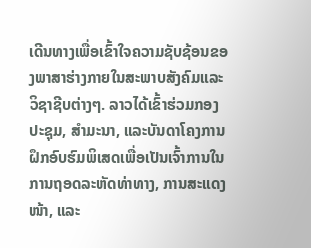ເດີນທາງເພື່ອເຂົ້າໃຈຄວາມຊັບຊ້ອນຂອງພາສາຮ່າງກາຍໃນສະພາບສັງຄົມແລະວິຊາຊີບຕ່າງໆ. ລາວໄດ້ເຂົ້າຮ່ວມກອງປະຊຸມ, ສຳມະນາ, ແລະບັນດາໂຄງການຝຶກອົບຮົມພິເສດເພື່ອເປັນເຈົ້າການໃນການຖອດລະຫັດທ່າທາງ, ການສະແດງໜ້າ, ແລະ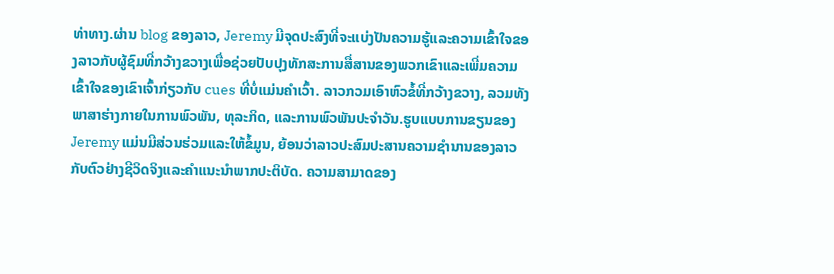ທ່າທາງ.ຜ່ານ blog ຂອງລາວ, Jeremy ມີຈຸດປະສົງທີ່ຈະແບ່ງປັນຄວາມຮູ້ແລະຄວາມເຂົ້າໃຈຂອງລາວກັບຜູ້ຊົມທີ່ກວ້າງຂວາງເພື່ອຊ່ວຍປັບປຸງທັກສະການສື່ສານຂອງພວກເຂົາແລະເພີ່ມຄວາມເຂົ້າໃຈຂອງເຂົາເຈົ້າກ່ຽວກັບ cues ທີ່ບໍ່ແມ່ນຄໍາເວົ້າ. ລາວກວມເອົາຫົວຂໍ້ທີ່ກວ້າງຂວາງ, ລວມທັງພາສາຮ່າງກາຍໃນການພົວພັນ, ທຸລະກິດ, ແລະການພົວພັນປະຈໍາວັນ.ຮູບແບບການຂຽນຂອງ Jeremy ແມ່ນມີສ່ວນຮ່ວມແລະໃຫ້ຂໍ້ມູນ, ຍ້ອນວ່າລາວປະສົມປະສານຄວາມຊໍານານຂອງລາວກັບຕົວຢ່າງຊີວິດຈິງແລະຄໍາແນະນໍາພາກປະຕິບັດ. ຄວາມສາມາດຂອງ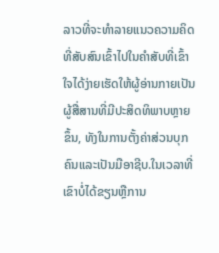ລາວທີ່ຈະທໍາລາຍແນວຄວາມຄິດທີ່ສັບສົນເຂົ້າໄປໃນຄໍາສັບທີ່ເຂົ້າໃຈໄດ້ງ່າຍເຮັດໃຫ້ຜູ້ອ່ານກາຍເປັນຜູ້ສື່ສານທີ່ມີປະສິດທິພາບຫຼາຍຂຶ້ນ, ທັງໃນການຕັ້ງຄ່າສ່ວນບຸກຄົນແລະເປັນມືອາຊີບ.ໃນເວລາທີ່ເຂົາບໍ່ໄດ້ຂຽນຫຼືການ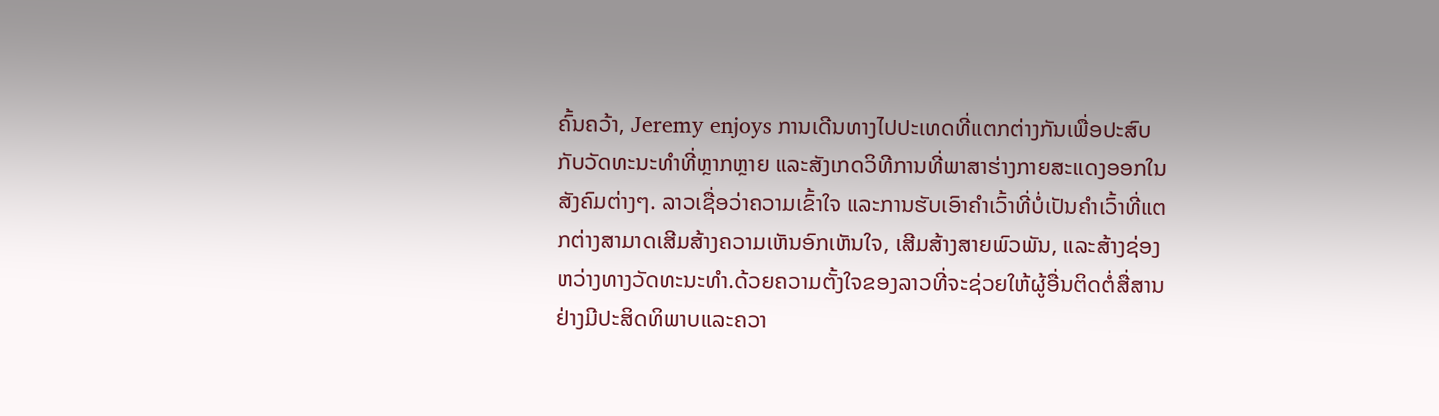ຄົ້ນຄວ້າ, Jeremy enjoys ການເດີນທາງໄປປະເທດທີ່ແຕກຕ່າງກັນເພື່ອປະສົບກັບວັດທະນະທໍາທີ່ຫຼາກຫຼາຍ ແລະສັງເກດວິທີການທີ່ພາສາຮ່າງກາຍສະແດງອອກໃນສັງຄົມຕ່າງໆ. ລາວເຊື່ອວ່າຄວາມເຂົ້າໃຈ ແລະການຮັບເອົາຄຳເວົ້າທີ່ບໍ່ເປັນຄຳເວົ້າທີ່ແຕກຕ່າງສາມາດເສີມສ້າງຄວາມເຫັນອົກເຫັນໃຈ, ເສີມສ້າງສາຍພົວພັນ, ແລະສ້າງຊ່ອງຫວ່າງທາງວັດທະນະທໍາ.ດ້ວຍຄວາມຕັ້ງໃຈຂອງລາວທີ່ຈະຊ່ວຍໃຫ້ຜູ້ອື່ນຕິດຕໍ່ສື່ສານຢ່າງມີປະສິດທິພາບແລະຄວາ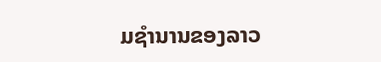ມຊໍານານຂອງລາວ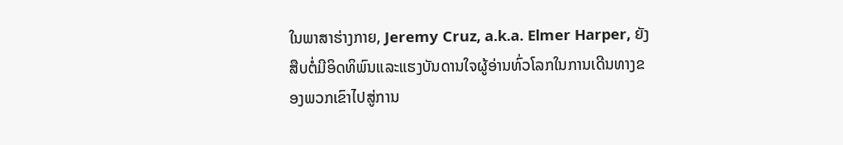ໃນພາສາຮ່າງກາຍ, Jeremy Cruz, a.k.a. Elmer Harper, ຍັງສືບຕໍ່ມີອິດທິພົນແລະແຮງບັນດານໃຈຜູ້ອ່ານທົ່ວໂລກໃນການເດີນທາງຂອງພວກເຂົາໄປສູ່ການ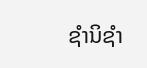ຊໍານິຊໍາ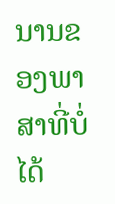ນານຂອງພາສາທີ່ບໍ່ໄດ້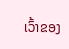ເວົ້າຂອງ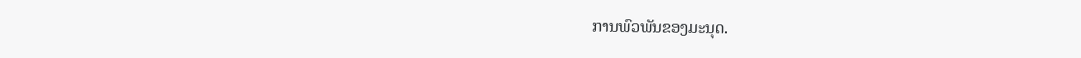ການພົວພັນຂອງມະນຸດ.